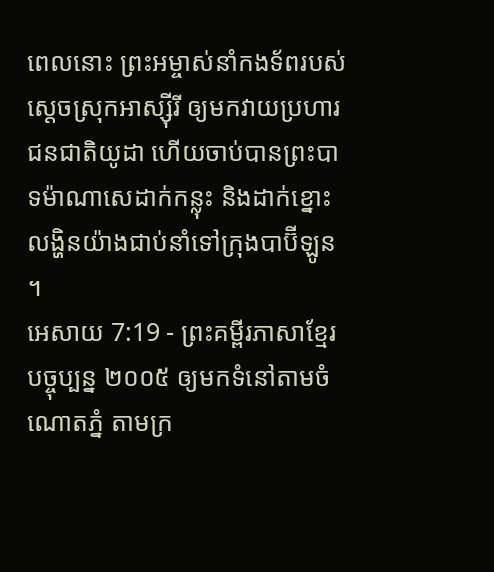ពេលនោះ ព្រះអម្ចាស់នាំកងទ័ពរបស់ស្ដេចស្រុកអាស្ស៊ីរី ឲ្យមកវាយប្រហារជនជាតិយូដា ហើយចាប់បានព្រះបាទម៉ាណាសេដាក់កន្លុះ និងដាក់ខ្នោះលង្ហិនយ៉ាងជាប់នាំទៅក្រុងបាប៊ីឡូន ។
អេសាយ 7:19 - ព្រះគម្ពីរភាសាខ្មែរបច្ចុប្បន្ន ២០០៥ ឲ្យមកទំនៅតាមចំណោតភ្នំ តាមក្រ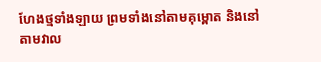ហែងថ្មទាំងឡាយ ព្រមទាំងនៅតាមគុម្ពោត និងនៅតាមវាល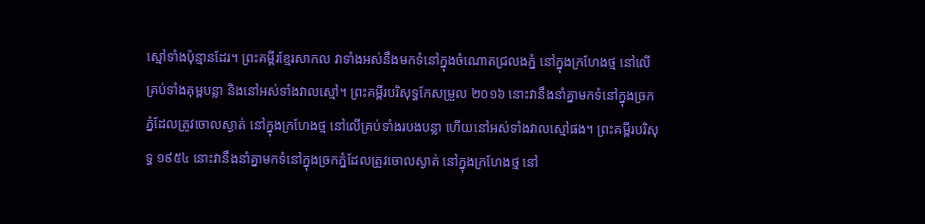ស្មៅទាំងប៉ុន្មានដែរ។ ព្រះគម្ពីរខ្មែរសាកល វាទាំងអស់នឹងមកទំនៅក្នុងចំណោតជ្រលងភ្នំ នៅក្នុងក្រហែងថ្ម នៅលើគ្រប់ទាំងគុម្ពបន្លា និងនៅអស់ទាំងវាលស្មៅ។ ព្រះគម្ពីរបរិសុទ្ធកែសម្រួល ២០១៦ នោះវានឹងនាំគ្នាមកទំនៅក្នុងច្រកភ្នំដែលត្រូវចោលស្ងាត់ នៅក្នុងក្រហែងថ្ម នៅលើគ្រប់ទាំងរបងបន្លា ហើយនៅអស់ទាំងវាលស្មៅផង។ ព្រះគម្ពីរបរិសុទ្ធ ១៩៥៤ នោះវានឹងនាំគ្នាមកទំនៅក្នុងច្រកភ្នំដែលត្រូវចោលស្ងាត់ នៅក្នុងក្រហែងថ្ម នៅ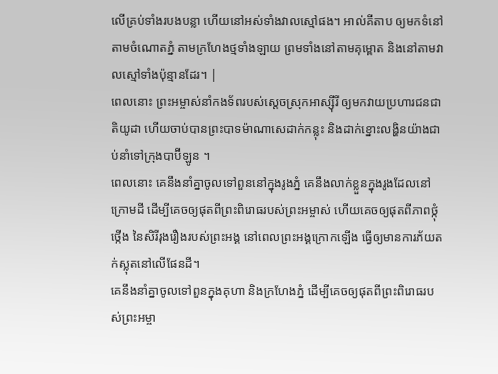លើគ្រប់ទាំងរបងបន្លា ហើយនៅអស់ទាំងវាលស្មៅផង។ អាល់គីតាប ឲ្យមកទំនៅតាមចំណោតភ្នំ តាមក្រហែងថ្មទាំងឡាយ ព្រមទាំងនៅតាមគុម្ពោត និងនៅតាមវាលស្មៅទាំងប៉ុន្មានដែរ។ |
ពេលនោះ ព្រះអម្ចាស់នាំកងទ័ពរបស់ស្ដេចស្រុកអាស្ស៊ីរី ឲ្យមកវាយប្រហារជនជាតិយូដា ហើយចាប់បានព្រះបាទម៉ាណាសេដាក់កន្លុះ និងដាក់ខ្នោះលង្ហិនយ៉ាងជាប់នាំទៅក្រុងបាប៊ីឡូន ។
ពេលនោះ គេនឹងនាំគ្នាចូលទៅពួននៅក្នុងរូងភ្នំ គេនឹងលាក់ខ្លួនក្នុងរូងដែលនៅក្រោមដី ដើម្បីគេចឲ្យផុតពីព្រះពិរោធរបស់ព្រះអម្ចាស់ ហើយគេចឲ្យផុតពីភាពថ្កុំថ្កើង នៃសិរីរុងរឿងរបស់ព្រះអង្គ នៅពេលព្រះអង្គក្រោកឡើង ធ្វើឲ្យមានការភ័យតក់ស្លុតនៅលើផែនដី។
គេនឹងនាំគ្នាចូលទៅពួនក្នុងគុហា និងក្រហែងភ្នំ ដើម្បីគេចឲ្យផុតពីព្រះពិរោធរបស់ព្រះអម្ចា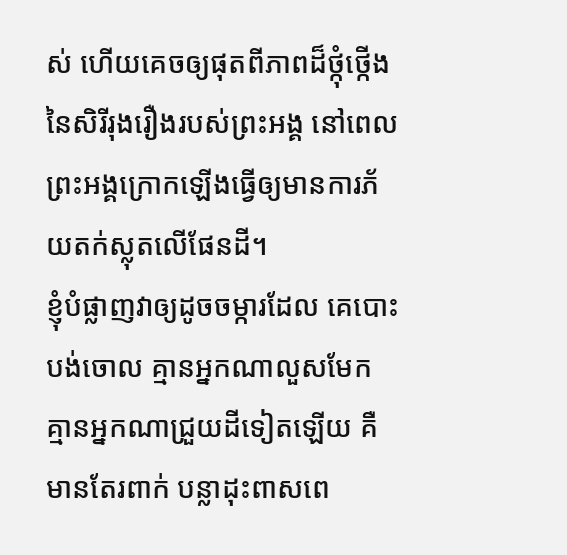ស់ ហើយគេចឲ្យផុតពីភាពដ៏ថ្កុំថ្កើងនៃសិរីរុងរឿងរបស់ព្រះអង្គ នៅពេលព្រះអង្គក្រោកឡើងធ្វើឲ្យមានការភ័យតក់ស្លុតលើផែនដី។
ខ្ញុំបំផ្លាញវាឲ្យដូចចម្ការដែល គេបោះបង់ចោល គ្មានអ្នកណាលួសមែក គ្មានអ្នកណាជ្រួយដីទៀតឡើយ គឺមានតែរពាក់ បន្លាដុះពាសពេ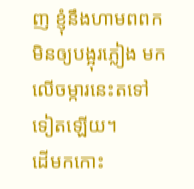ញ ខ្ញុំនឹងហាមពពកមិនឲ្យបង្អុរភ្លៀង មកលើចម្ការនេះតទៅទៀតឡើយ។
ដើមកកោះ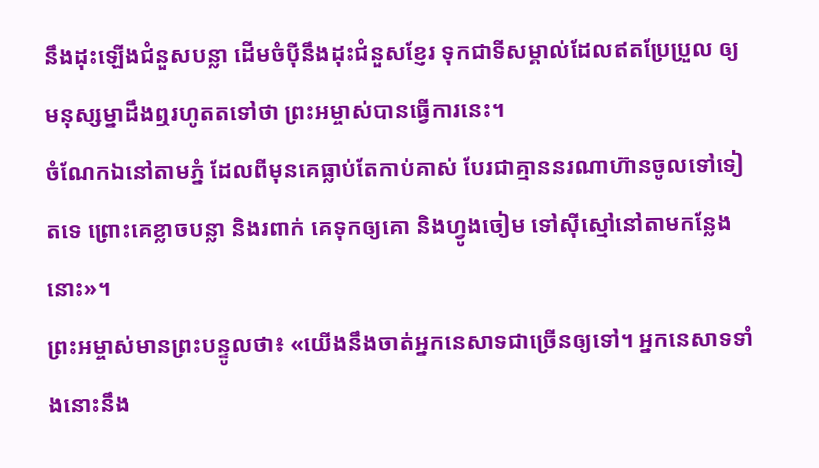នឹងដុះឡើងជំនួសបន្លា ដើមចំប៉ីនឹងដុះជំនួសខ្ញែរ ទុកជាទីសម្គាល់ដែលឥតប្រែប្រួល ឲ្យមនុស្សម្នាដឹងឮរហូតតទៅថា ព្រះអម្ចាស់បានធ្វើការនេះ។
ចំណែកឯនៅតាមភ្នំ ដែលពីមុនគេធ្លាប់តែកាប់គាស់ បែរជាគ្មាននរណាហ៊ានចូលទៅទៀតទេ ព្រោះគេខ្លាចបន្លា និងរពាក់ គេទុកឲ្យគោ និងហ្វូងចៀម ទៅស៊ីស្មៅនៅតាមកន្លែងនោះ»។
ព្រះអម្ចាស់មានព្រះបន្ទូលថា៖ «យើងនឹងចាត់អ្នកនេសាទជាច្រើនឲ្យទៅ។ អ្នកនេសាទទាំងនោះនឹង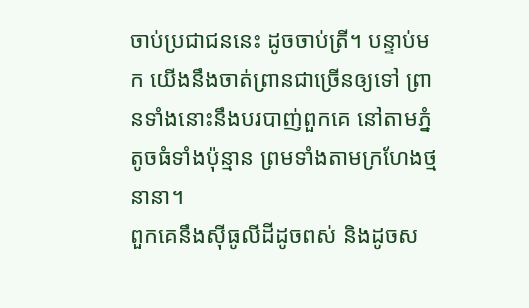ចាប់ប្រជាជននេះ ដូចចាប់ត្រី។ បន្ទាប់មក យើងនឹងចាត់ព្រានជាច្រើនឲ្យទៅ ព្រានទាំងនោះនឹងបរបាញ់ពួកគេ នៅតាមភ្នំតូចធំទាំងប៉ុន្មាន ព្រមទាំងតាមក្រហែងថ្មនានា។
ពួកគេនឹងស៊ីធូលីដីដូចពស់ និងដូចស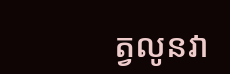ត្វលូនវា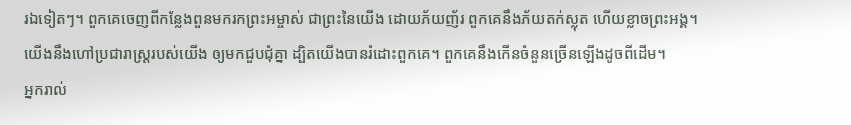រឯទៀតៗ។ ពួកគេចេញពីកន្លែងពួនមករកព្រះអម្ចាស់ ជាព្រះនៃយើង ដោយភ័យញ័រ ពួកគេនឹងភ័យតក់ស្លុត ហើយខ្លាចព្រះអង្គ។
យើងនឹងហៅប្រជារាស្ត្ររបស់យើង ឲ្យមកជួបជុំគ្នា ដ្បិតយើងបានរំដោះពួកគេ។ ពួកគេនឹងកើនចំនួនច្រើនឡើងដូចពីដើម។
អ្នករាល់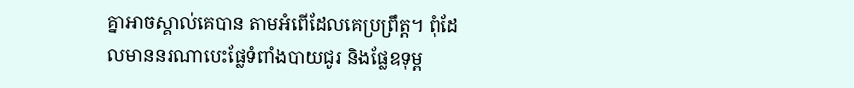គ្នាអាចស្គាល់គេបាន តាមអំពើដែលគេប្រព្រឹត្ត។ ពុំដែលមាននរណាបេះផ្លែទំពាំងបាយជូរ និងផ្លែឧទុម្ព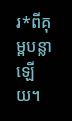រ*ពីគុម្ពបន្លាឡើយ។